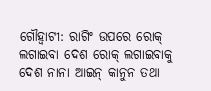ଗୌହ୍ବାଟୀ: ରାଗିଂ ଉପରେ ରୋକ୍ ଲଗାଇବା ଦେଶ ରୋକ୍ ଲଗାଇବାକୁ ଦେଶ ନାନା ଆଇନ୍ କାନୁନ ତଥା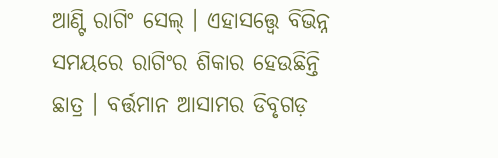ଆଣ୍ଟି ରାଗିଂ ସେଲ୍ । ଏହାସତ୍ତ୍ବେ ବିଭିନ୍ନ ସମୟରେ ରାଗିଂର ଶିକାର ହେଉଛିନ୍ତି ଛାତ୍ର । ବର୍ତ୍ତମାନ ଆସାମର ଡିବୃଗଡ଼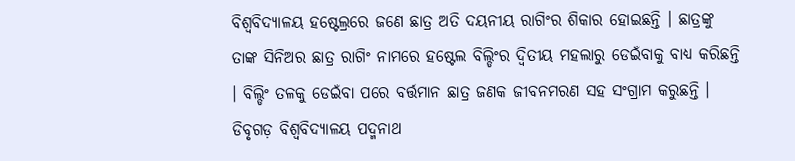ବିଶ୍ବବିଦ୍ୟାଳୟ ହଷ୍ଟେଲ୍ରରେ ଜଣେ ଛାତ୍ର ଅତି ଦୟନୀୟ ରାଗିଂର ଶିକାର ହୋଇଛନ୍ତି । ଛାତ୍ରଙ୍କୁ ତାଙ୍କ ସିନିଅର ଛାତ୍ର ରାଗିଂ ନାମରେ ହଷ୍ଟେଲ ବିଲ୍ଡିଂର ଦ୍ବିତୀୟ ମହଲାରୁ ଡେଇଁବାକୁ ବାଧ୍ୟ କରିଛନ୍ତି । ବିଲ୍ଡିଂ ତଳକୁ ଡେଇଁବା ପରେ ବର୍ତ୍ତମାନ ଛାତ୍ର ଜଣକ ଜୀବନମରଣ ସହ ସଂଗ୍ରାମ କରୁଛନ୍ତି ।
ଡିବୃଗଡ଼ ବିଶ୍ବବିଦ୍ୟାଳୟ ପଦ୍ମନାଥ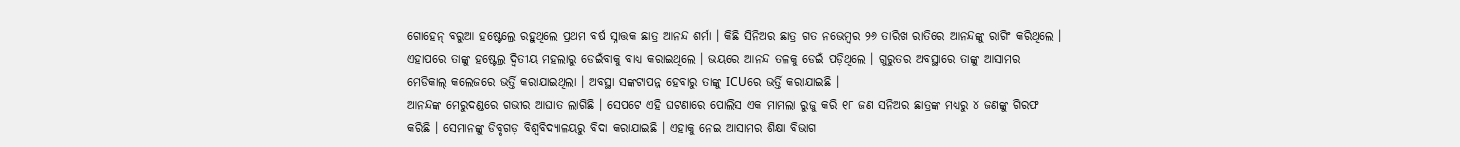ଗୋହେନ୍ ବରୁଆ ହଷ୍ଟେଲ୍ରେ ରହୁଥିଲେ ପ୍ରଥମ ବର୍ଷ ସ୍ନାତ୍ତକ ଛାତ୍ର ଆନନ୍ଦ ଶର୍ମା । କିଛି ସିନିଅର ଛାତ୍ର ଗତ ନଭେମ୍ବର ୨୬ ତାରିଖ ରାତିରେ ଆନନ୍ଦଙ୍କୁ ରାଗିଂ କରିଥିଲେ । ଏହାପରେ ତାଙ୍କୁ ହଷ୍ଟେଲ୍ର ଦ୍ବିତୀୟ ମହଲାରୁ ଡେଇଁବାକୁ ବାଧ୍ୟ କରାଇଥିଲେ । ଭୟରେ ଆନନ୍ଦ ତଳକୁ ଡେଇଁ ପଡ଼ିଥିଲେ । ଗୁରୁତର ଅବସ୍ଥାରେ ତାଙ୍କୁ ଆସାମର ମେଡିକାଲ୍ କଲେଜରେ ଭର୍ତ୍ତି କରାଯାଇଥିଲା । ଅବସ୍ଥା ସଙ୍କଟାପନ୍ନ ହେବାରୁ ତାଙ୍କୁ ICUରେ ଭର୍ତ୍ତି କରାଯାଇଛି ।
ଆନନ୍ଦଙ୍କ ମେରୁଦଣ୍ଡରେ ଗଭୀର ଆଘାତ ଲାଗିଛି । ସେପଟେ ଏହି ଘଟଣାରେ ପୋଲିସ ଏକ ମାମଲା ରୁଜୁ କରି ୧୮ ଜଣ ସନିଅର ଛାତ୍ରଙ୍କ ମଧ୍ୟରୁ ୪ ଜଣଙ୍କୁ ଗିରଫ କରିଛି । ସେମାନଙ୍କୁ ଡିବୃଗଡ଼ ବିଶ୍ବବିଦ୍ୟାଳୟରୁ ବିଦା କରାଯାଇଛି । ଏହାକୁ ନେଇ ଆସାମର ଶିକ୍ଷା ବିଭାଗ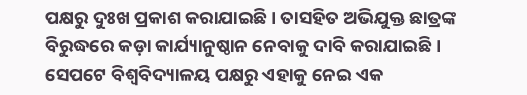ପକ୍ଷରୁ ଦୁଃଖ ପ୍ରକାଶ କରାଯାଇଛି । ତାସହିତ ଅଭିଯୁକ୍ତ ଛାତ୍ରଙ୍କ ବିରୁଦ୍ଧରେ କଡ଼ା କାର୍ଯ୍ୟାନୁଷ୍ଠାନ ନେବାକୁ ଦାବି କରାଯାଇଛି ।
ସେପଟେ ବିଶ୍ବବିଦ୍ୟାଳୟ ପକ୍ଷରୁ ଏହାକୁ ନେଇ ଏକ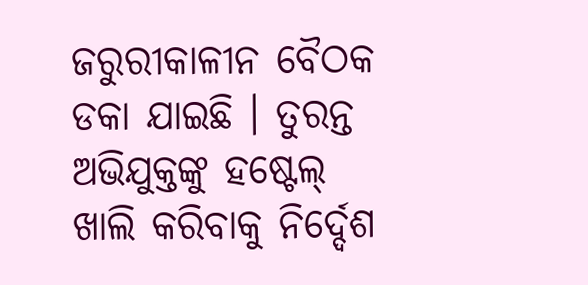ଜରୁରୀକାଳୀନ ବୈଠକ ଡକା ଯାଇଛି । ତୁରନ୍ତ ଅଭିଯୁକ୍ତଙ୍କୁ ହଷ୍ଟେଲ୍ ଖାଲି କରିବାକୁ ନିର୍ଦ୍ଦେଶ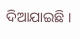ଦିଆଯାଇଛି ।